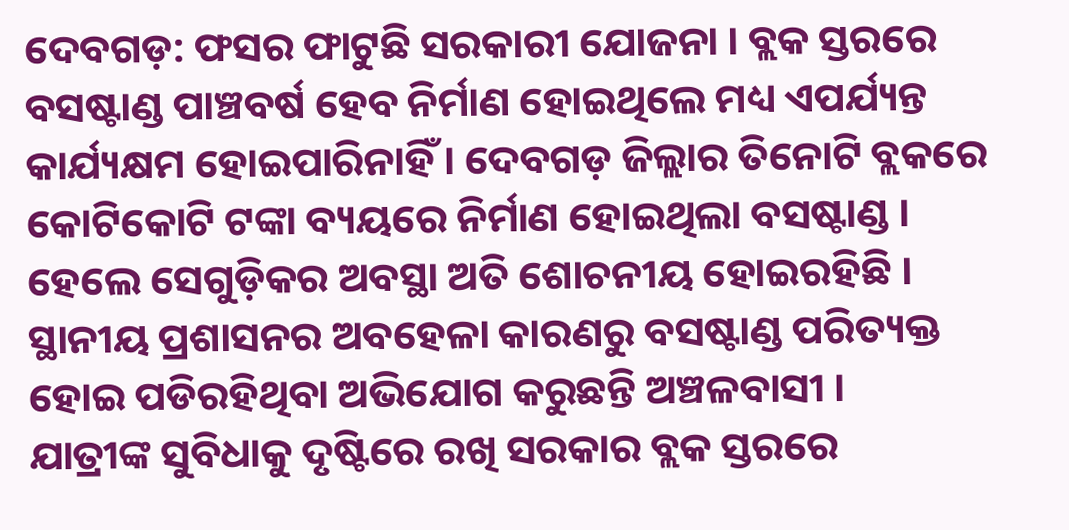ଦେବଗଡ଼: ଫସର ଫାଟୁଛି ସରକାରୀ ଯୋଜନା । ବ୍ଲକ ସ୍ତରରେ ବସଷ୍ଟାଣ୍ଡ ପାଞ୍ଚବର୍ଷ ହେବ ନିର୍ମାଣ ହୋଇଥିଲେ ମଧ୍ୟ ଏପର୍ଯ୍ୟନ୍ତ କାର୍ଯ୍ୟକ୍ଷମ ହୋଇପାରିନାହିଁ । ଦେବଗଡ଼ ଜିଲ୍ଲାର ତିନୋଟି ବ୍ଲକରେ କୋଟିକୋଟି ଟଙ୍କା ବ୍ୟୟରେ ନିର୍ମାଣ ହୋଇଥିଲା ବସଷ୍ଟାଣ୍ଡ । ହେଲେ ସେଗୁଡ଼ିକର ଅବସ୍ଥା ଅତି ଶୋଚନୀୟ ହୋଇରହିଛି । ସ୍ଥାନୀୟ ପ୍ରଶାସନର ଅବହେଳା କାରଣରୁ ବସଷ୍ଟାଣ୍ଡ ପରିତ୍ୟକ୍ତ ହୋଇ ପଡିରହିଥିବା ଅଭିଯୋଗ କରୁଛନ୍ତି ଅଞ୍ଚଳବାସୀ ।
ଯାତ୍ରୀଙ୍କ ସୁବିଧାକୁ ଦୃଷ୍ଟିରେ ରଖି ସରକାର ବ୍ଲକ ସ୍ତରରେ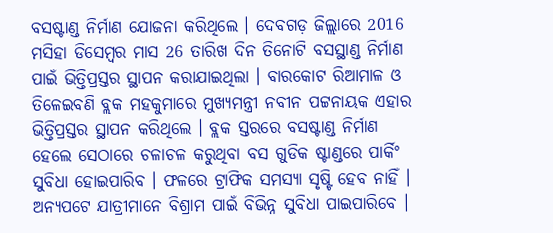ବସଷ୍ଟାଣ୍ଡ ନିର୍ମାଣ ଯୋଜନା କରିଥିଲେ । ଦେବଗଡ଼ ଜିଲ୍ଲାରେ 2016 ମସିହା ଡିସେମ୍ବର ମାସ 26 ତାରିଖ ଦିନ ତିନୋଟି ବସସ୍ଥାଣ୍ଡ ନିର୍ମାଣ ପାଇଁ ଭିତ୍ତିପ୍ରସ୍ତର ସ୍ଥାପନ କରାଯାଇଥିଲା । ବାରକୋଟ ରିଆମାଳ ଓ ତିଳେଇବଣି ବ୍ଲକ ମହକୁମାରେ ମୁଖ୍ୟମନ୍ତ୍ରୀ ନବୀନ ପଟ୍ଟନାୟକ ଏହାର ଭିତ୍ତିପ୍ରସ୍ତର ସ୍ଥାପନ କରିଥିଲେ । ବ୍ଲକ ସ୍ତରରେ ବସଷ୍ଟାଣ୍ଡ ନିର୍ମାଣ ହେଲେ ସେଠାରେ ଚଳାଚଳ କରୁଥିବା ବସ ଗୁଡିକ ଷ୍ଟାଣ୍ଡରେ ପାର୍କିଂ ସୁବିଧା ହୋଇପାରିବ । ଫଳରେ ଟ୍ରାଫିକ ସମସ୍ୟା ସୃଷ୍ଟି ହେବ ନାହିଁ । ଅନ୍ୟପଟେ ଯାତ୍ରୀମାନେ ବିଶ୍ରାମ ପାଇଁ ବିଭିନ୍ନ ସୁବିଧା ପାଇପାରିବେ ।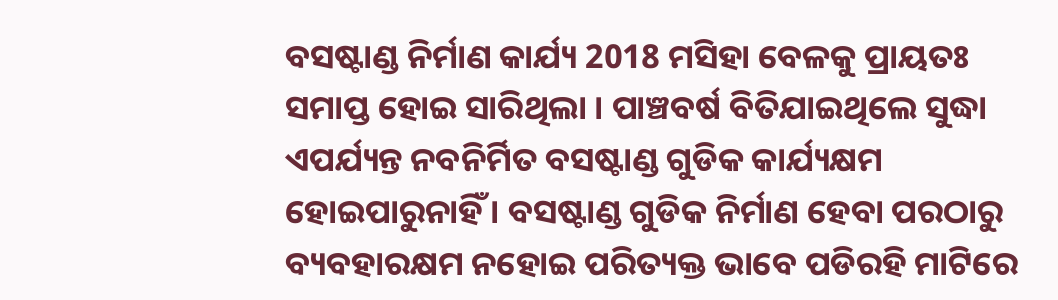ବସଷ୍ଟାଣ୍ଡ ନିର୍ମାଣ କାର୍ଯ୍ୟ 2018 ମସିହା ବେଳକୁ ପ୍ରାୟତଃ ସମାପ୍ତ ହୋଇ ସାରିଥିଲା । ପାଞ୍ଚବର୍ଷ ବିତିଯାଇଥିଲେ ସୁଦ୍ଧା ଏପର୍ଯ୍ୟନ୍ତ ନବନିର୍ମିତ ବସଷ୍ଟାଣ୍ଡ ଗୁଡିକ କାର୍ଯ୍ୟକ୍ଷମ ହୋଇପାରୁନାହିଁ । ବସଷ୍ଟାଣ୍ଡ ଗୁଡିକ ନିର୍ମାଣ ହେବା ପରଠାରୁ ବ୍ୟବହାରକ୍ଷମ ନହୋଇ ପରିତ୍ୟକ୍ତ ଭାବେ ପଡିରହି ମାଟିରେ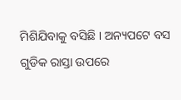ମିଶିଯିବାକୁ ବସିଛି । ଅନ୍ୟପଟେ ବସ ଗୁଡିକ ରାସ୍ତା ଉପରେ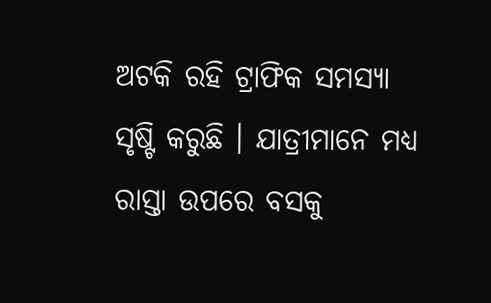ଅଟକି ରହି ଟ୍ରାଫିକ ସମସ୍ୟା ସୃଷ୍ଟି କରୁଛି । ଯାତ୍ରୀମାନେ ମଧ୍ୟ ରାସ୍ତା ଉପରେ ବସକୁ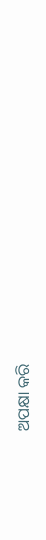ଅପକ୍ଷା କରି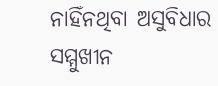ନାହିଁନଥିବା ଅସୁବିଧାର ସମ୍ମୁଖୀନ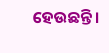ହେଉଛନ୍ତି ।